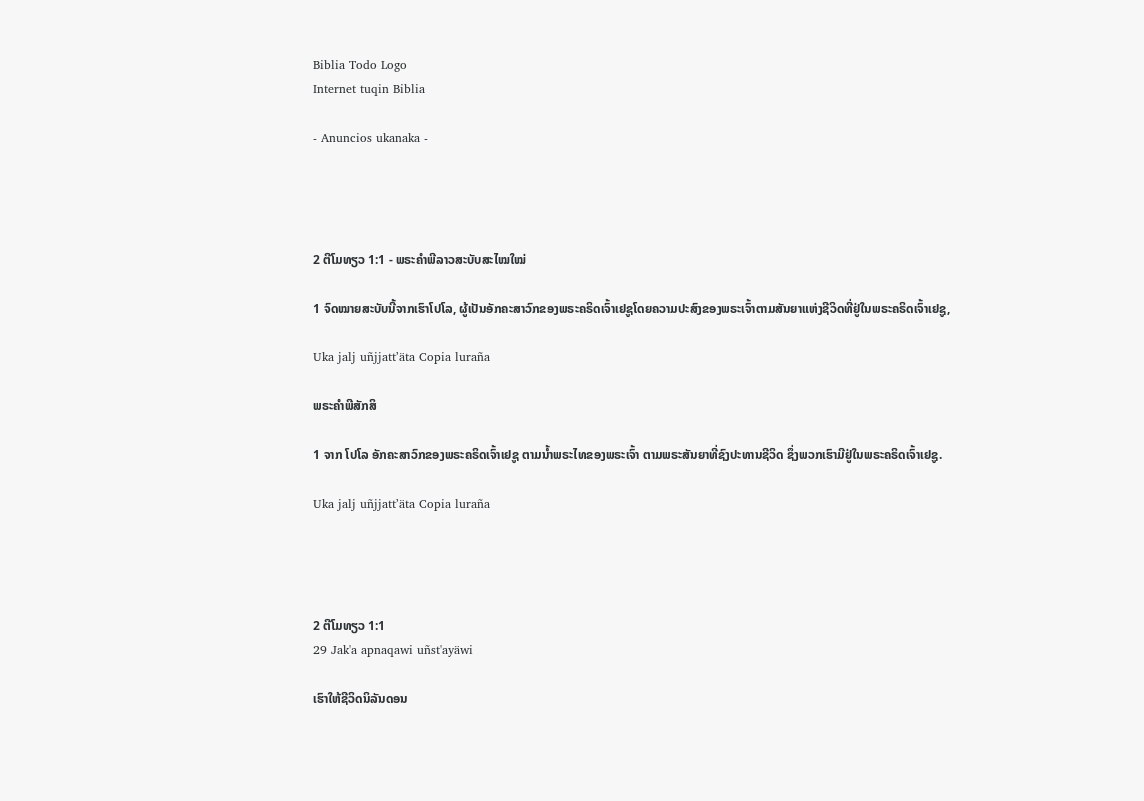Biblia Todo Logo
Internet tuqin Biblia

- Anuncios ukanaka -




2 ຕີໂມທຽວ 1:1 - ພຣະຄຳພີລາວສະບັບສະໄໝໃໝ່

1 ຈົດໝາຍສະບັບນີ້ຈາກເຮົາໂປໂລ, ຜູ້ເປັນອັກຄະສາວົກຂອງພຣະຄຣິດເຈົ້າເຢຊູໂດຍຄວາມປະສົງຂອງພຣະເຈົ້າຕາມສັນຍາແຫ່ງຊີວິດທີ່ຢູ່ໃນພຣະຄຣິດເຈົ້າເຢຊູ,

Uka jalj uñjjattʼäta Copia luraña

ພຣະຄຳພີສັກສິ

1 ຈາກ ໂປໂລ ອັກຄະສາວົກຂອງພຣະຄຣິດເຈົ້າເຢຊູ ຕາມນໍ້າພຣະໄທຂອງພຣະເຈົ້າ ຕາມພຣະສັນຍາທີ່ຊົງປະທານຊີວິດ ຊຶ່ງພວກເຮົາມີຢູ່ໃນພຣະຄຣິດເຈົ້າເຢຊູ.

Uka jalj uñjjattʼäta Copia luraña




2 ຕີໂມທຽວ 1:1
29 Jak'a apnaqawi uñst'ayäwi

ເຮົາໃຫ້ຊີວິດນິລັນດອນ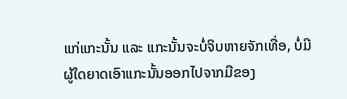ແກ່ແກະນັ້ນ ແລະ ແກະນັ້ນຈະບໍ່ຈິບຫາຍຈັກເທື່ອ, ບໍ່ມີຜູ້ໃດຍາດເອົາແກະນັ້ນອອກໄປຈາກມືຂອງ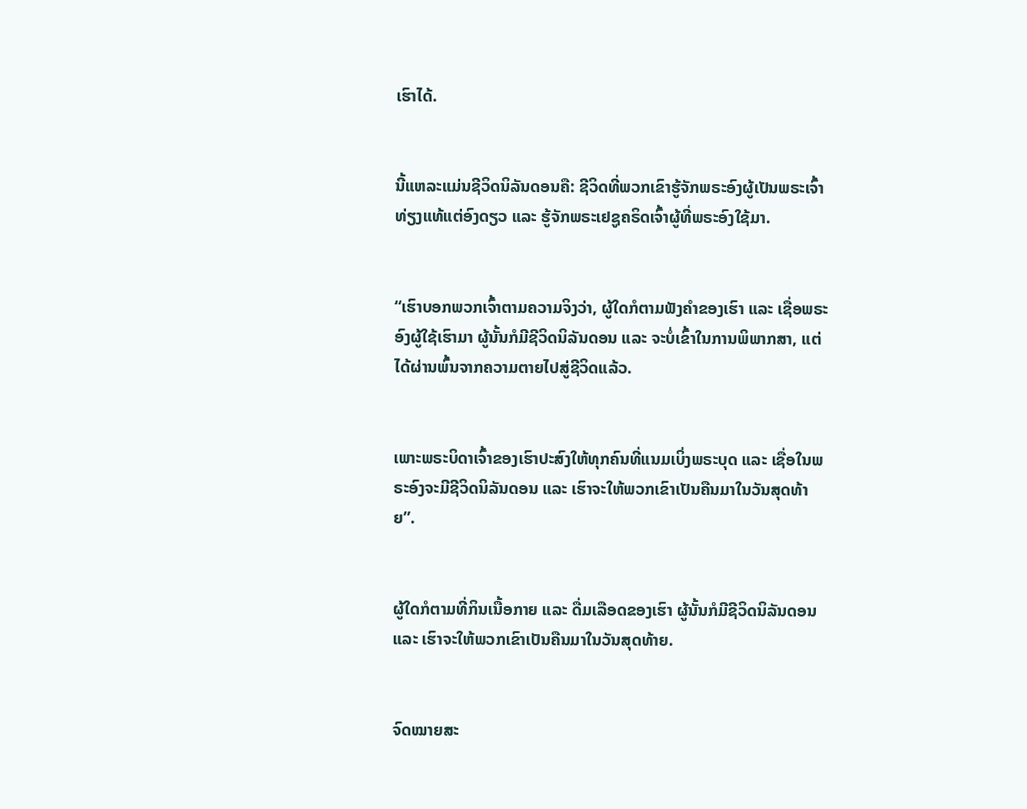ເຮົາໄດ້.


ນີ້ແຫລະແມ່ນຊີວິດນິລັນດອນຄື: ຊີວິດທີ່ພວກເຂົາຮູ້ຈັກພຣະອົງຜູ້ເປັນພຣະເຈົ້າທ່ຽງແທ້ແຕ່ອົງດຽວ ແລະ ຮູ້ຈັກພຣະເຢຊູຄຣິດເຈົ້າຜູ້ທີ່ພຣະອົງໃຊ້ມາ.


“ເຮົາບອກພວກເຈົ້າຕາມຄວາມຈິງວ່າ, ຜູ້ໃດກໍຕາມຟັງຄຳຂອງເຮົາ ແລະ ເຊື່ອພຣະອົງຜູ້ໃຊ້ເຮົາມາ ຜູ້ນັ້ນກໍມີຊີວິດນິລັນດອນ ແລະ ຈະບໍ່ເຂົ້າໃນການພິພາກສາ, ແຕ່ໄດ້ຜ່ານພົ້ນຈາກຄວາມຕາຍໄປສູ່ຊີວິດແລ້ວ.


ເພາະພຣະບິດາເຈົ້າຂອງເຮົາປະສົງໃຫ້ທຸກຄົນທີ່ແນມເບິ່ງພຣະບຸດ ແລະ ເຊື່ອໃນພຣະອົງຈະມີຊີວິດນິລັນດອນ ແລະ ເຮົາຈະໃຫ້ພວກເຂົາເປັນຄືນມາໃນວັນສຸດທ້າຍ”.


ຜູ້ໃດກໍຕາມທີ່ກິນເນື້ອກາຍ ແລະ ດື່ມເລືອດຂອງເຮົາ ຜູ້ນັ້ນກໍມີຊີວິດນິລັນດອນ ແລະ ເຮົາຈະໃຫ້ພວກເຂົາເປັນຄືນມາໃນວັນສຸດທ້າຍ.


ຈົດໝາຍສະ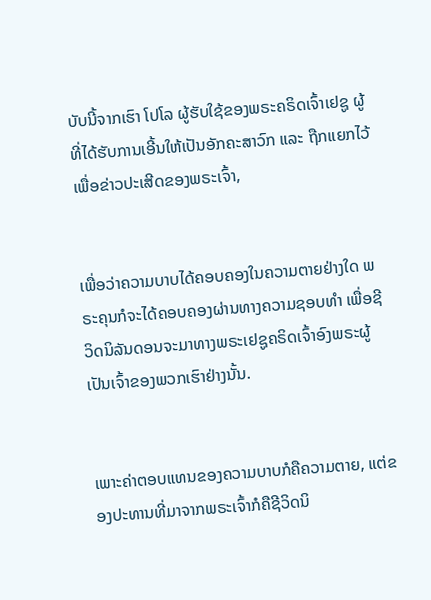ບັບນີ້ຈາກເຮົາ ໂປໂລ ຜູ້ຮັບໃຊ້ຂອງພຣະຄຣິດເຈົ້າເຢຊູ ຜູ້ທີ່ໄດ້ຮັບການເອີ້ນໃຫ້ເປັນອັກຄະສາວົກ ແລະ ຖືກແຍກໄວ້ເພື່ອຂ່າວປະເສີດຂອງພຣະເຈົ້າ,


ເພື່ອວ່າຄວາມບາບໄດ້ຄອບຄອງໃນຄວາມຕາຍຢ່າງໃດ ພຣະຄຸນກໍຈະໄດ້ຄອບຄອງຜ່ານທາງຄວາມຊອບທຳ ເພື່ອຊີວິດນິລັນດອນຈະມາທາງພຣະເຢຊູຄຣິດເຈົ້າອົງພຣະຜູ້ເປັນເຈົ້າຂອງພວກເຮົາຢ່າງນັ້ນ.


ເພາະຄ່າຕອບແທນຂອງຄວາມບາບກໍຄືຄວາມຕາຍ, ແຕ່ຂອງປະທານທີ່ມາຈາກພຣະເຈົ້າກໍຄືຊີວິດນິ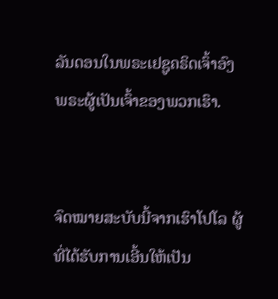ລັນດອນໃນພຣະເຢຊູຄຣິດເຈົ້າອົງພຣະຜູ້ເປັນເຈົ້າຂອງພວກເຮົາ.


ຈົດໝາຍສະບັບນີ້ຈາກເຮົາໂປໂລ ຜູ້ທີ່ໄດ້ຮັບການເອີ້ນໃຫ້ເປັນ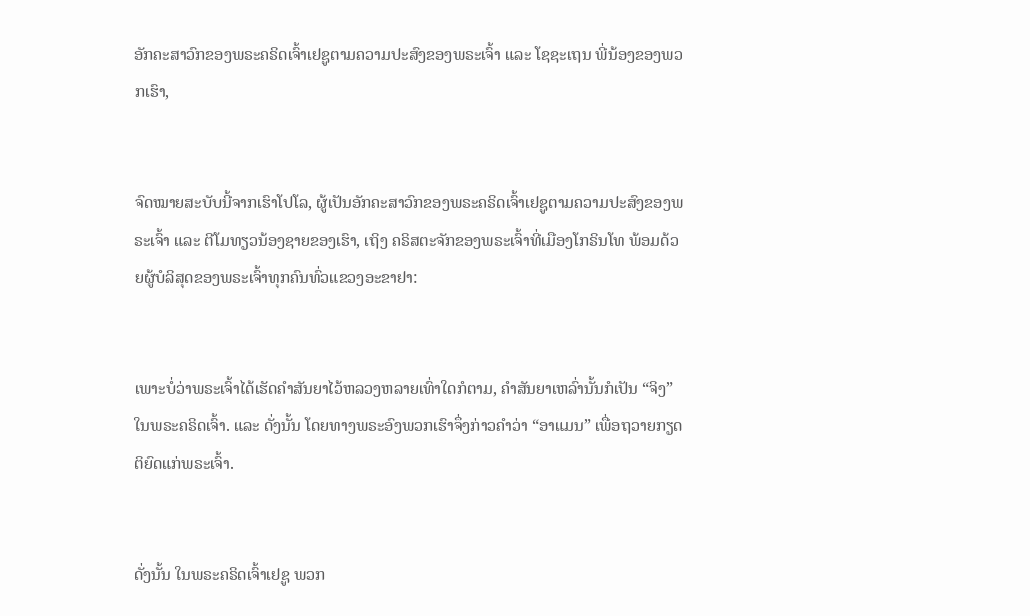ອັກຄະສາວົກຂອງພຣະຄຣິດເຈົ້າເຢຊູຕາມຄວາມປະສົງຂອງພຣະເຈົ້າ ແລະ ໂຊຊະເຖນ ພີ່ນ້ອງຂອງພວກເຮົາ,


ຈົດໝາຍສະບັບນີ້ຈາກເຮົາໂປໂລ, ຜູ້ເປັນອັກຄະສາວົກຂອງພຣະຄຣິດເຈົ້າເຢຊູຕາມຄວາມປະສົງຂອງພຣະເຈົ້າ ແລະ ຕີໂມທຽວນ້ອງຊາຍຂອງເຮົາ, ເຖິງ ຄຣິສຕະຈັກຂອງພຣະເຈົ້າທີ່ເມືອງໂກຣິນໂທ ພ້ອມດ້ວຍຜູ້ບໍລິສຸດຂອງພຣະເຈົ້າທຸກຄົນທົ່ວແຂວງອະຂາຢາ:


ເພາະບໍ່ວ່າພຣະເຈົ້າໄດ້ເຮັດຄຳສັນຍາໄວ້ຫລວງຫລາຍເທົ່າໃດກໍຕາມ, ຄຳສັນຍາເຫລົ່ານັ້ນກໍເປັນ “ຈິງ” ໃນພຣະຄຣິດເຈົ້າ. ແລະ ດັ່ງນັ້ນ ໂດຍທາງພຣະອົງພວກເຮົາຈຶ່ງກ່າວຄຳວ່າ “ອາແມນ” ເພື່ອຖວາຍກຽດຕິຍົດແກ່ພຣະເຈົ້າ.


ດັ່ງນັ້ນ ໃນພຣະຄຣິດເຈົ້າເຢຊູ ພວກ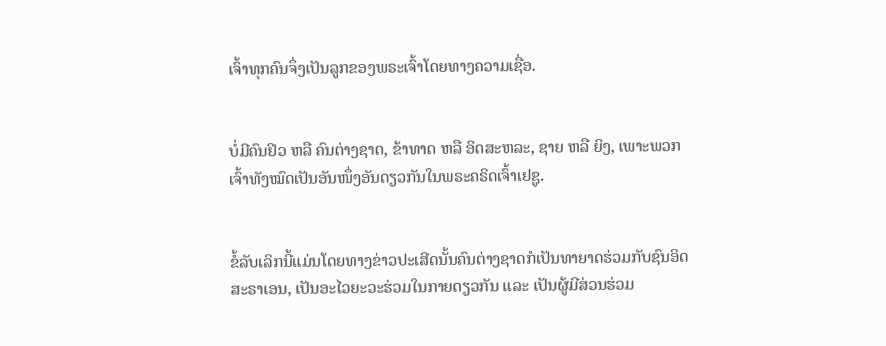ເຈົ້າທຸກຄົນຈຶ່ງເປັນລູກຂອງພຣະເຈົ້າໂດຍທາງຄວາມເຊື່ອ.


ບໍ່ມີຄົນຢິວ ຫລື ຄົນຕ່າງຊາດ, ຂ້າທາດ ຫລື ອິດສະຫລະ, ຊາຍ ຫລື ຍິງ, ເພາະພວກເຈົ້າທັງໝົດເປັນອັນໜຶ່ງອັນດຽວກັນໃນພຣະຄຣິດເຈົ້າເຢຊູ.


ຂໍ້ລັບເລິກນີ້ແມ່ນໂດຍທາງຂ່າວປະເສີດນັ້ນຄົນຕ່າງຊາດກໍເປັນທາຍາດຮ່ວມກັບຊົນອິດສະຣາເອນ, ເປັນອະໄວຍະວະຮ່ວມໃນກາຍດຽວກັນ ແລະ ເປັນຜູ້ມີສ່ວນຮ່ວມ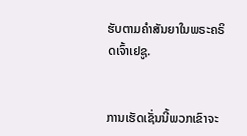ຮັບຕາມຄຳສັນຍາໃນພຣະຄຣິດເຈົ້າເຢຊູ.


ການເຮັດເຊັ່ນນີ້ພວກເຂົາຈະ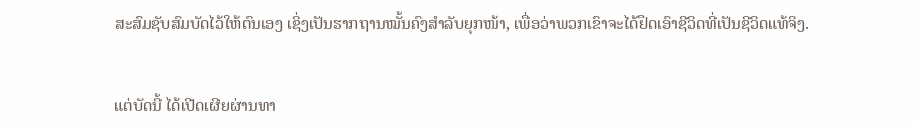ສະສົມຊັບສົມບັດໄວ້ໃຫ້ຕົນເອງ ເຊິ່ງເປັນຮາກຖານໝັ້ນຄົງສຳລັບຍຸກໜ້າ, ເພື່ອວ່າພວກເຂົາຈະໄດ້ຢຶດເອົາຊີວິດທີ່ເປັນຊີວິດແທ້ຈິງ.


ແຕ່ບັດນີ້ ໄດ້ເປີດເຜີຍຜ່ານທາ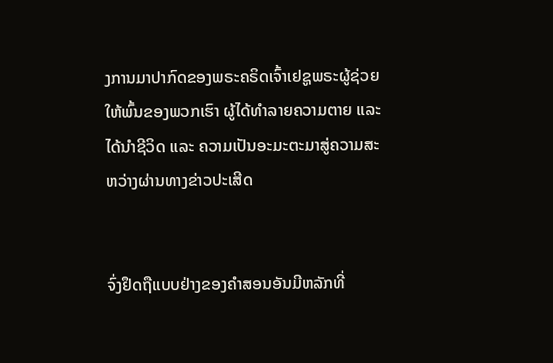ງການມາປາກົດຂອງພຣະຄຣິດເຈົ້າເຢຊູພຣະຜູ້ຊ່ວຍໃຫ້ພົ້ນຂອງພວກເຮົາ ຜູ້ໄດ້ທຳລາຍຄວາມຕາຍ ແລະ ໄດ້ນຳຊີວິດ ແລະ ຄວາມເປັນອະມະຕະມາສູ່ຄວາມສະຫວ່າງຜ່ານທາງຂ່າວປະເສີດ


ຈົ່ງຢຶດຖືແບບຢ່າງຂອງຄຳສອນອັນມີຫລັກທີ່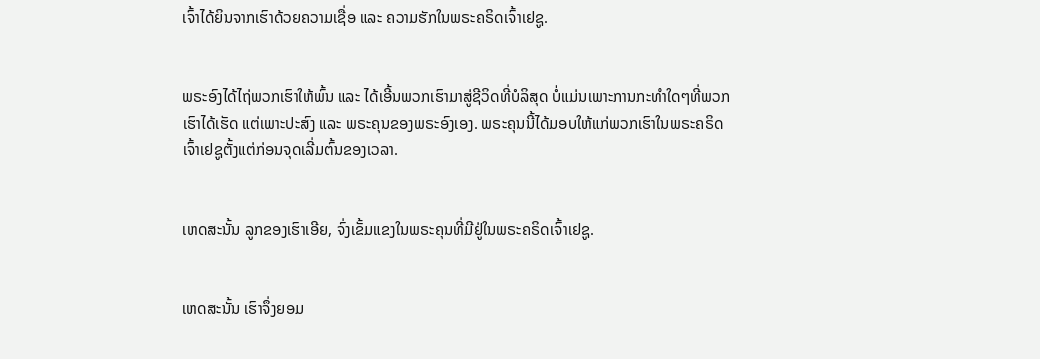ເຈົ້າໄດ້ຍິນຈາກເຮົາດ້ວຍຄວາມເຊື່ອ ແລະ ຄວາມຮັກໃນພຣະຄຣິດເຈົ້າເຢຊູ.


ພຣະອົງໄດ້ໄຖ່ພວກເຮົາໃຫ້ພົ້ນ ແລະ ໄດ້ເອີ້ນພວກເຮົາມາສູ່ຊີວິດທີ່ບໍລິສຸດ ບໍ່ແມ່ນເພາະການກະທຳໃດໆທີ່ພວກເຮົາໄດ້ເຮັດ ແຕ່ເພາະປະສົງ ແລະ ພຣະຄຸນຂອງພຣະອົງເອງ. ພຣະຄຸນນີ້ໄດ້ມອບໃຫ້ແກ່ພວກເຮົາໃນພຣະຄຣິດເຈົ້າເຢຊູຕັ້ງແຕ່ກ່ອນຈຸດເລີ່ມຕົ້ນຂອງເວລາ.


ເຫດສະນັ້ນ ລູກຂອງເຮົາເອີຍ, ຈົ່ງເຂັ້ມແຂງໃນພຣະຄຸນທີ່ມີຢູ່ໃນພຣະຄຣິດເຈົ້າເຢຊູ.


ເຫດສະນັ້ນ ເຮົາຈຶ່ງຍອມ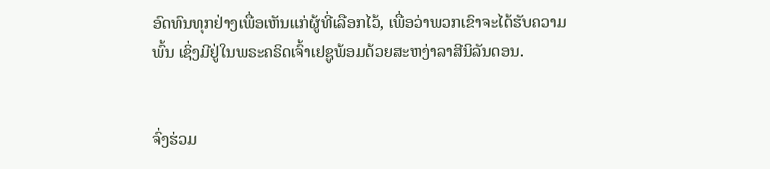ອົດທົນທຸກຢ່າງເພື່ອເຫັນແກ່ຜູ້ທີ່ເລືອກໄວ້, ເພື່ອວ່າພວກເຂົາຈະໄດ້ຮັບຄວາມພົ້ນ ເຊິ່ງມີຢູ່ໃນພຣະຄຣິດເຈົ້າເຢຊູພ້ອມດ້ວຍສະຫງ່າລາສີນິລັນດອນ.


ຈົ່ງຮ່ວມ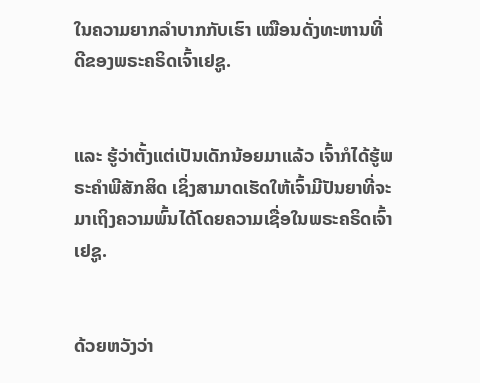ໃນຄວາມຍາກລຳບາກກັບເຮົາ ເໝືອນດັ່ງທະຫານທີ່ດີຂອງພຣະຄຣິດເຈົ້າເຢຊູ.


ແລະ ຮູ້ວ່າຕັ້ງແຕ່ເປັນເດັກນ້ອຍມາແລ້ວ ເຈົ້າກໍໄດ້ຮູ້ພຣະຄຳພີສັກສິດ ເຊິ່ງສາມາດເຮັດໃຫ້ເຈົ້າມີປັນຍາທີ່ຈະມາເຖິງຄວາມພົ້ນໄດ້ໂດຍຄວາມເຊື່ອໃນພຣະຄຣິດເຈົ້າເຢຊູ.


ດ້ວຍຫວັງວ່າ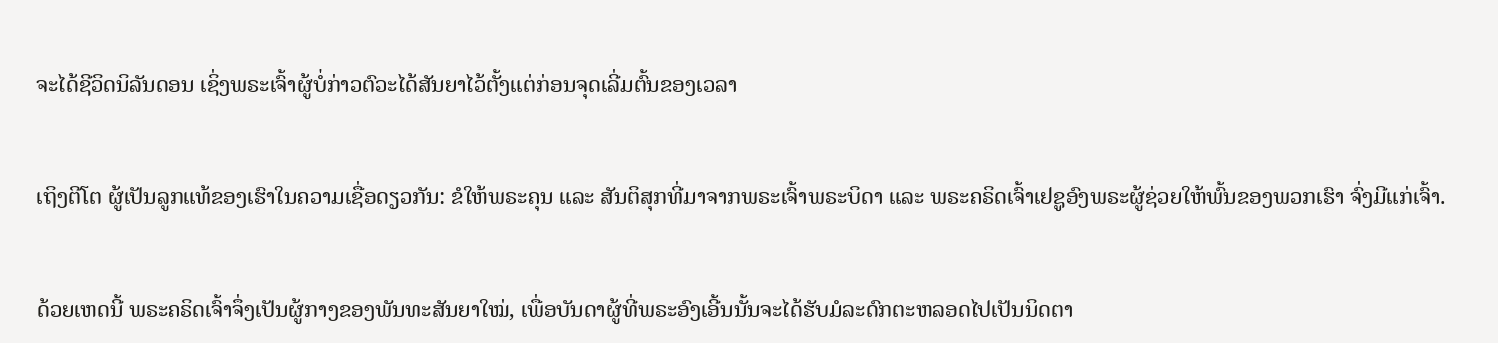ຈະໄດ້ຊີວິດນິລັນດອນ ເຊິ່ງພຣະເຈົ້າຜູ້ບໍ່ກ່າວຕົວະໄດ້ສັນຍາໄວ້ຕັ້ງແຕ່ກ່ອນຈຸດເລີ່ມຕົ້ນຂອງເວລາ


ເຖິງຕີໂຕ ຜູ້ເປັນລູກແທ້ຂອງເຮົາໃນຄວາມເຊື່ອດຽວກັນ: ຂໍໃຫ້ພຣະຄຸນ ແລະ ສັນຕິສຸກທີ່ມາຈາກພຣະເຈົ້າພຣະບິດາ ແລະ ພຣະຄຣິດເຈົ້າເຢຊູອົງພຣະຜູ້ຊ່ວຍໃຫ້ພົ້ນຂອງພວກເຮົາ ຈົ່ງມີແກ່ເຈົ້າ.


ດ້ວຍເຫດນີ້ ພຣະຄຣິດເຈົ້າຈຶ່ງເປັນຜູ້ກາງຂອງພັນທະສັນຍາໃໝ່, ເພື່ອບັນດາຜູ້ທີ່ພຣະອົງເອີ້ນນັ້ນຈະໄດ້ຮັບມໍລະດົກຕະຫລອດໄປເປັນນິດຕາ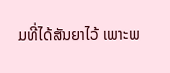ມທີ່ໄດ້ສັນຍາໄວ້ ເພາະພ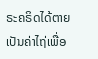ຣະຄຣິດໄດ້ຕາຍເປັນຄ່າໄຖ່ເພື່ອ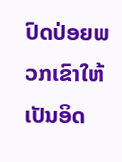ປົດປ່ອຍພວກເຂົາໃຫ້ເປັນອິດ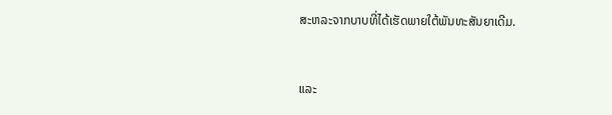ສະຫລະຈາກບາບທີ່ໄດ້ເຮັດພາຍໃຕ້ພັນທະສັນຍາເດີມ.


ແລະ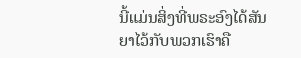ນີ້ແມ່ນສິ່ງທີ່ພຣະອົງໄດ້ສັນຍາໄວ້ກັບພວກເຮົາຄື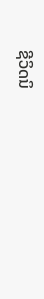ຊີວິດນິ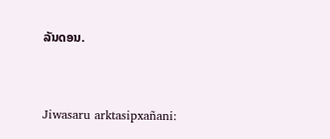ລັນດອນ.


Jiwasaru arktasipxañani: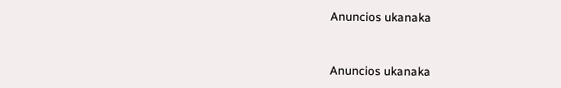Anuncios ukanaka


Anuncios ukanaka